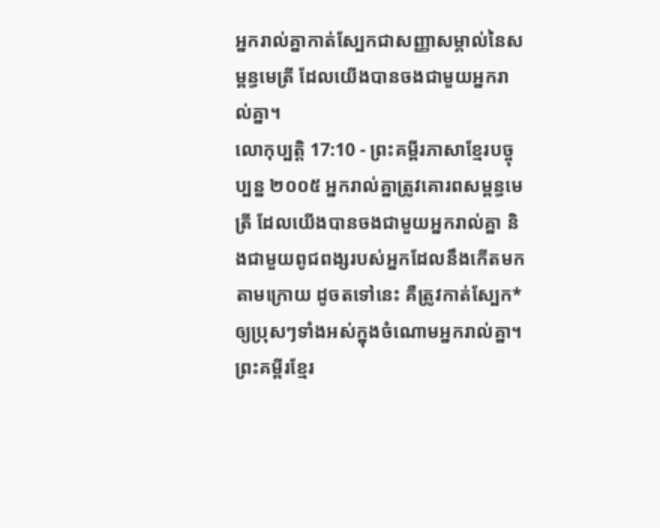អ្នករាល់គ្នាកាត់ស្បែកជាសញ្ញាសម្គាល់នៃសម្ពន្ធមេត្រី ដែលយើងបានចងជាមួយអ្នករាល់គ្នា។
លោកុប្បត្តិ 17:10 - ព្រះគម្ពីរភាសាខ្មែរបច្ចុប្បន្ន ២០០៥ អ្នករាល់គ្នាត្រូវគោរពសម្ពន្ធមេត្រី ដែលយើងបានចងជាមួយអ្នករាល់គ្នា និងជាមួយពូជពង្សរបស់អ្នកដែលនឹងកើតមកតាមក្រោយ ដូចតទៅនេះ គឺត្រូវកាត់ស្បែក*ឲ្យប្រុសៗទាំងអស់ក្នុងចំណោមអ្នករាល់គ្នា។ ព្រះគម្ពីរខ្មែរ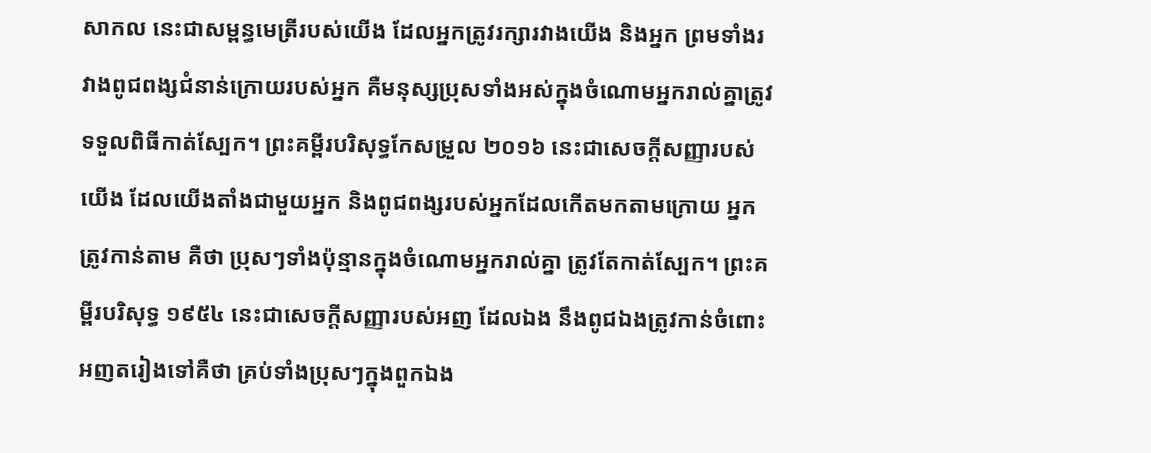សាកល នេះជាសម្ពន្ធមេត្រីរបស់យើង ដែលអ្នកត្រូវរក្សារវាងយើង និងអ្នក ព្រមទាំងរវាងពូជពង្សជំនាន់ក្រោយរបស់អ្នក គឺមនុស្សប្រុសទាំងអស់ក្នុងចំណោមអ្នករាល់គ្នាត្រូវទទួលពិធីកាត់ស្បែក។ ព្រះគម្ពីរបរិសុទ្ធកែសម្រួល ២០១៦ នេះជាសេចក្ដីសញ្ញារបស់យើង ដែលយើងតាំងជាមួយអ្នក និងពូជពង្សរបស់អ្នកដែលកើតមកតាមក្រោយ អ្នកត្រូវកាន់តាម គឺថា ប្រុសៗទាំងប៉ុន្មានក្នុងចំណោមអ្នករាល់គ្នា ត្រូវតែកាត់ស្បែក។ ព្រះគម្ពីរបរិសុទ្ធ ១៩៥៤ នេះជាសេចក្ដីសញ្ញារបស់អញ ដែលឯង នឹងពូជឯងត្រូវកាន់ចំពោះអញតរៀងទៅគឺថា គ្រប់ទាំងប្រុសៗក្នុងពួកឯង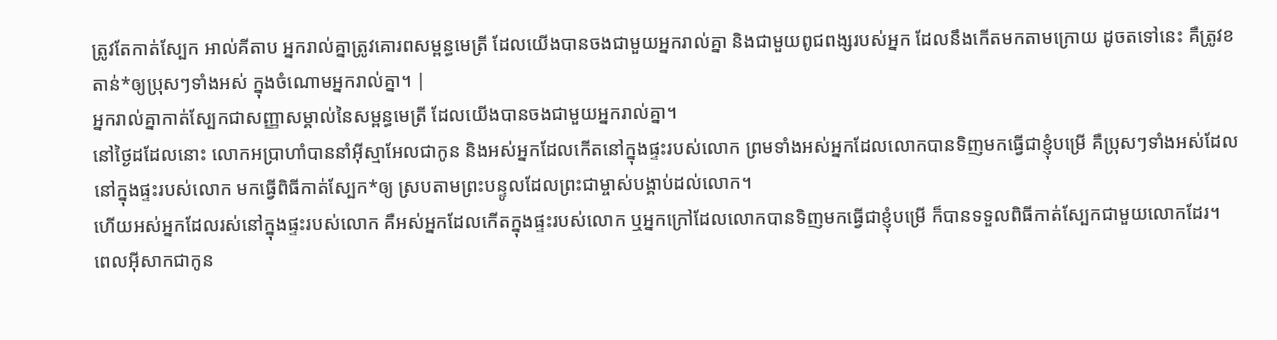ត្រូវតែកាត់ស្បែក អាល់គីតាប អ្នករាល់គ្នាត្រូវគោរពសម្ពន្ធមេត្រី ដែលយើងបានចងជាមួយអ្នករាល់គ្នា និងជាមួយពូជពង្សរបស់អ្នក ដែលនឹងកើតមកតាមក្រោយ ដូចតទៅនេះ គឺត្រូវខតាន់*ឲ្យប្រុសៗទាំងអស់ ក្នុងចំណោមអ្នករាល់គ្នា។ |
អ្នករាល់គ្នាកាត់ស្បែកជាសញ្ញាសម្គាល់នៃសម្ពន្ធមេត្រី ដែលយើងបានចងជាមួយអ្នករាល់គ្នា។
នៅថ្ងៃដដែលនោះ លោកអប្រាហាំបាននាំអ៊ីស្មាអែលជាកូន និងអស់អ្នកដែលកើតនៅក្នុងផ្ទះរបស់លោក ព្រមទាំងអស់អ្នកដែលលោកបានទិញមកធ្វើជាខ្ញុំបម្រើ គឺប្រុសៗទាំងអស់ដែលនៅក្នុងផ្ទះរបស់លោក មកធ្វើពិធីកាត់ស្បែក*ឲ្យ ស្របតាមព្រះបន្ទូលដែលព្រះជាម្ចាស់បង្គាប់ដល់លោក។
ហើយអស់អ្នកដែលរស់នៅក្នុងផ្ទះរបស់លោក គឺអស់អ្នកដែលកើតក្នុងផ្ទះរបស់លោក ឬអ្នកក្រៅដែលលោកបានទិញមកធ្វើជាខ្ញុំបម្រើ ក៏បានទទួលពិធីកាត់ស្បែកជាមួយលោកដែរ។
ពេលអ៊ីសាកជាកូន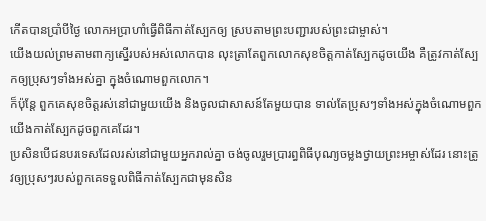កើតបានប្រាំបីថ្ងៃ លោកអប្រាហាំធ្វើពិធីកាត់ស្បែកឲ្យ ស្របតាមព្រះបញ្ជារបស់ព្រះជាម្ចាស់។
យើងយល់ព្រមតាមពាក្យស្នើរបស់អស់លោកបាន លុះត្រាតែពួកលោកសុខចិត្តកាត់ស្បែកដូចយើង គឺត្រូវកាត់ស្បែកឲ្យប្រុសៗទាំងអស់គ្នា ក្នុងចំណោមពួកលោក។
ក៏ប៉ុន្តែ ពួកគេសុខចិត្តរស់នៅជាមួយយើង និងចូលជាសាសន៍តែមួយបាន ទាល់តែប្រុសៗទាំងអស់ក្នុងចំណោមពួកយើងកាត់ស្បែកដូចពួកគេដែរ។
ប្រសិនបើជនបរទេសដែលរស់នៅជាមួយអ្នករាល់គ្នា ចង់ចូលរួមប្រារព្ធពិធីបុណ្យចម្លងថ្វាយព្រះអម្ចាស់ដែរ នោះត្រូវឲ្យប្រុសៗរបស់ពួកគេទទួលពិធីកាត់ស្បែកជាមុនសិន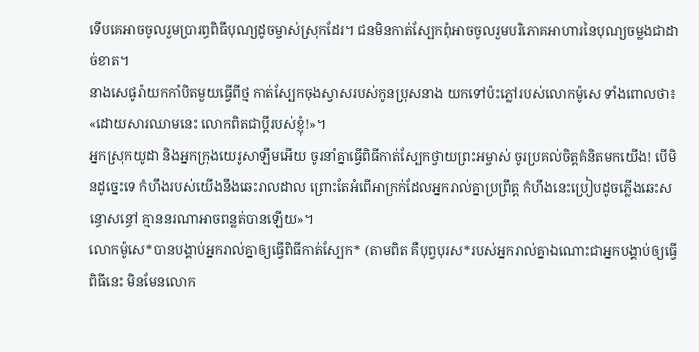ទើបគេអាចចូលរួមប្រារព្ធពិធីបុណ្យដូចម្ចាស់ស្រុកដែរ។ ជនមិនកាត់ស្បែកពុំអាចចូលរួមបរិភោគអាហារនៃបុណ្យចម្លងជាដាច់ខាត។
នាងសេផូរ៉ាយកកាំបិតមួយធ្វើពីថ្ម កាត់ស្បែកចុងស្វាសរបស់កូនប្រុសនាង យកទៅប៉ះភ្លៅរបស់លោកម៉ូសេ ទាំងពោលថា៖ «ដោយសារឈាមនេះ លោកពិតជាប្ដីរបស់ខ្ញុំ!»។
អ្នកស្រុកយូដា និងអ្នកក្រុងយេរូសាឡឹមអើយ ចូរនាំគ្នាធ្វើពិធីកាត់ស្បែកថ្វាយព្រះអម្ចាស់ ចូរប្រគល់ចិត្តគំនិតមកយើង! បើមិនដូច្នេះទេ កំហឹងរបស់យើងនឹងឆេះរាលដាល ព្រោះតែអំពើអាក្រក់ដែលអ្នករាល់គ្នាប្រព្រឹត្ត កំហឹងនេះប្រៀបដូចភ្លើងឆេះសន្ធោសន្ធៅ គ្មាននរណាអាចពន្លត់បានឡើយ»។
លោកម៉ូសេ*បានបង្គាប់អ្នករាល់គ្នាឲ្យធ្វើពិធីកាត់ស្បែក* (តាមពិត គឺបុព្វបុរស*របស់អ្នករាល់គ្នាឯណោះជាអ្នកបង្គាប់ឲ្យធ្វើពិធីនេះ មិនមែនលោក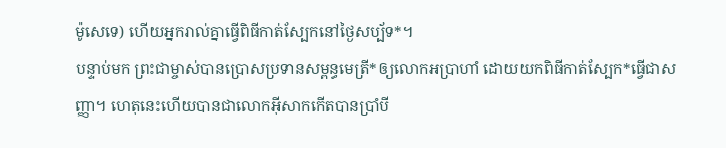ម៉ូសេទេ) ហើយអ្នករាល់គ្នាធ្វើពិធីកាត់ស្បែកនៅថ្ងៃសប្ប័ទ*។
បន្ទាប់មក ព្រះជាម្ចាស់បានប្រោសប្រទានសម្ពន្ធមេត្រី*ឲ្យលោកអប្រាហាំ ដោយយកពិធីកាត់ស្បែក*ធ្វើជាសញ្ញា។ ហេតុនេះហើយបានជាលោកអ៊ីសាកកើតបានប្រាំបី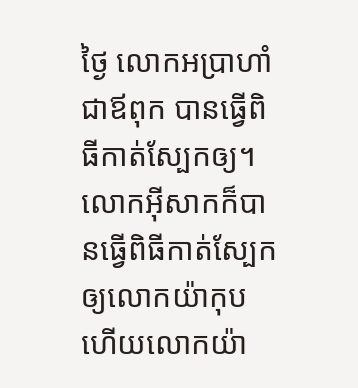ថ្ងៃ លោកអប្រាហាំ ជាឪពុក បានធ្វើពិធីកាត់ស្បែកឲ្យ។ លោកអ៊ីសាកក៏បានធ្វើពិធីកាត់ស្បែកឲ្យលោកយ៉ាកុប ហើយលោកយ៉ា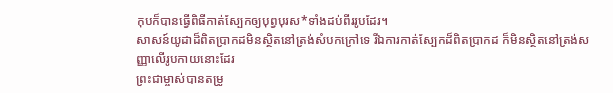កុបក៏បានធ្វើពិធីកាត់ស្បែកឲ្យបុព្វបុរស*ទាំងដប់ពីររូបដែរ។
សាសន៍យូដាដ៏ពិតប្រាកដមិនស្ថិតនៅត្រង់សំបកក្រៅទេ រីឯការកាត់ស្បែកដ៏ពិតប្រាកដ ក៏មិនស្ថិតនៅត្រង់សញ្ញាលើរូបកាយនោះដែរ
ព្រះជាម្ចាស់បានតម្រូ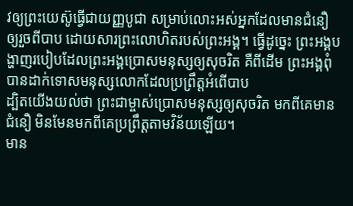វឲ្យព្រះយេស៊ូធ្វើជាយញ្ញបូជា សម្រាប់លោះអស់អ្នកដែលមានជំនឿ ឲ្យរួចពីបាប ដោយសារព្រះលោហិតរបស់ព្រះអង្គ។ ធ្វើដូច្នេះ ព្រះអង្គបង្ហាញរបៀបដែលព្រះអង្គប្រោសមនុស្សឲ្យសុចរិត គឺពីដើម ព្រះអង្គពុំបានដាក់ទោសមនុស្សលោកដែលប្រព្រឹត្តអំពើបាប
ដ្បិតយើងយល់ថា ព្រះជាម្ចាស់ប្រោសមនុស្សឲ្យសុចរិត មកពីគេមានជំនឿ មិនមែនមកពីគេប្រព្រឹត្តតាមវិន័យឡើយ។
មាន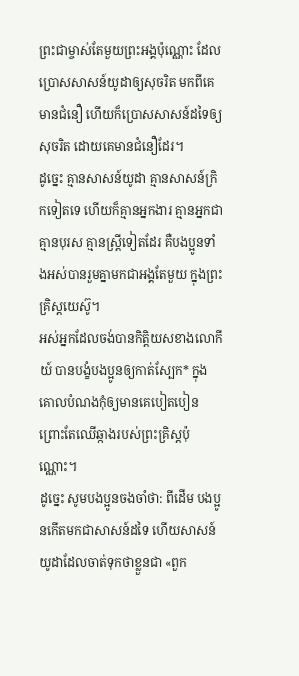ព្រះជាម្ចាស់តែមួយព្រះអង្គប៉ុណ្ណោះ ដែលប្រោសសាសន៍យូដាឲ្យសុចរិត មកពីគេមានជំនឿ ហើយក៏ប្រោសសាសន៍ដទៃឲ្យសុចរិត ដោយគេមានជំនឿដែរ។
ដូច្នេះ គ្មានសាសន៍យូដា គ្មានសាសន៍ក្រិកទៀតទេ ហើយក៏គ្មានអ្នកងារ គ្មានអ្នកជា គ្មានបុរស គ្មានស្ត្រីទៀតដែរ គឺបងប្អូនទាំងអស់បានរួមគ្នាមកជាអង្គតែមួយ ក្នុងព្រះគ្រិស្តយេស៊ូ។
អស់អ្នកដែលចង់បានកិត្តិយសខាងលោកីយ៍ បានបង្ខំបងប្អូនឲ្យកាត់ស្បែក* ក្នុងគោលបំណងកុំឲ្យមានគេបៀតបៀន ព្រោះតែឈើឆ្កាងរបស់ព្រះគ្រិស្តប៉ុណ្ណោះ។
ដូច្នេះ សូមបងប្អូនចងចាំថា: ពីដើម បងប្អូនកើតមកជាសាសន៍ដទៃ ហើយសាសន៍យូដាដែលចាត់ទុកថាខ្លួនជា «ពួក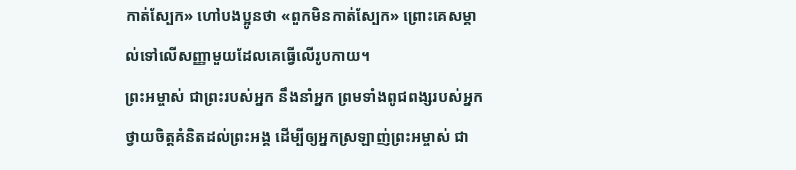កាត់ស្បែក» ហៅបងប្អូនថា «ពួកមិនកាត់ស្បែក» ព្រោះគេសម្គាល់ទៅលើសញ្ញាមួយដែលគេធ្វើលើរូបកាយ។
ព្រះអម្ចាស់ ជាព្រះរបស់អ្នក នឹងនាំអ្នក ព្រមទាំងពូជពង្សរបស់អ្នក ថ្វាយចិត្តគំនិតដល់ព្រះអង្គ ដើម្បីឲ្យអ្នកស្រឡាញ់ព្រះអម្ចាស់ ជា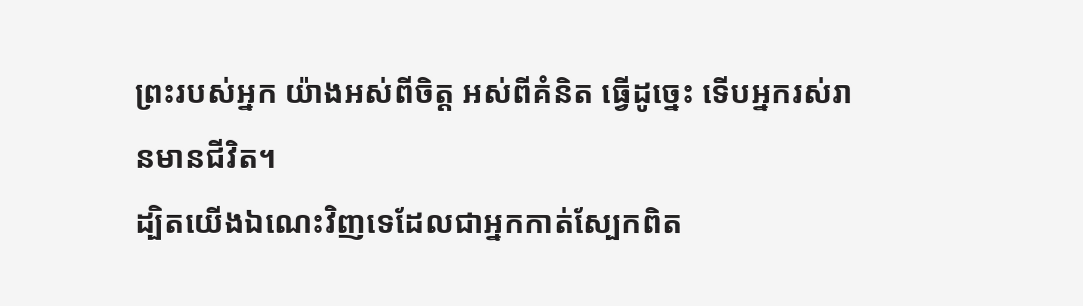ព្រះរបស់អ្នក យ៉ាងអស់ពីចិត្ត អស់ពីគំនិត ធ្វើដូច្នេះ ទើបអ្នករស់រានមានជីវិត។
ដ្បិតយើងឯណេះវិញទេដែលជាអ្នកកាត់ស្បែកពិត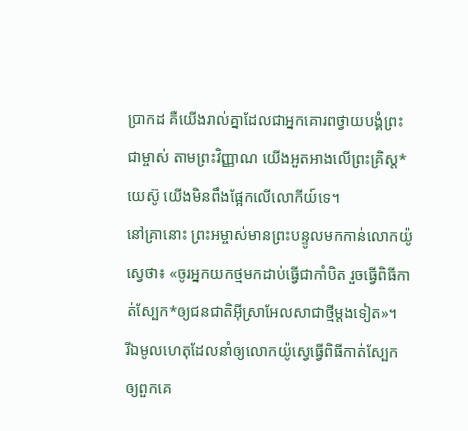ប្រាកដ គឺយើងរាល់គ្នាដែលជាអ្នកគោរពថ្វាយបង្គំព្រះជាម្ចាស់ តាមព្រះវិញ្ញាណ យើងអួតអាងលើព្រះគ្រិស្ត*យេស៊ូ យើងមិនពឹងផ្អែកលើលោកីយ៍ទេ។
នៅគ្រានោះ ព្រះអម្ចាស់មានព្រះបន្ទូលមកកាន់លោកយ៉ូស្វេថា៖ «ចូរអ្នកយកថ្មមកដាប់ធ្វើជាកាំបិត រួចធ្វើពិធីកាត់ស្បែក*ឲ្យជនជាតិអ៊ីស្រាអែលសាជាថ្មីម្ដងទៀត»។
រីឯមូលហេតុដែលនាំឲ្យលោកយ៉ូស្វេធ្វើពិធីកាត់ស្បែកឲ្យពួកគេ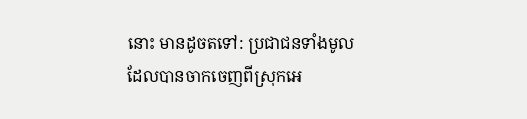នោះ មានដូចតទៅ: ប្រជាជនទាំងមូលដែលបានចាកចេញពីស្រុកអេ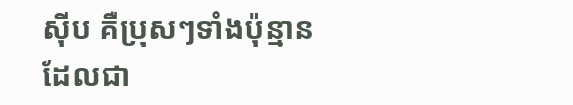ស៊ីប គឺប្រុសៗទាំងប៉ុន្មានដែលជា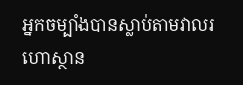អ្នកចម្បាំងបានស្លាប់តាមវាលរហោស្ថាន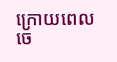ក្រោយពេលចេ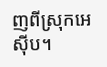ញពីស្រុកអេស៊ីប។